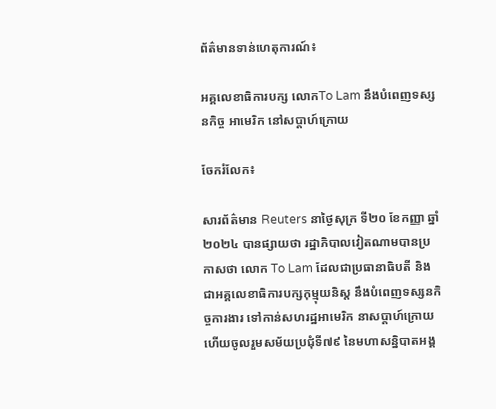ព័ត៌មានទាន់ហេតុការណ៍៖

អគ្គលេខាធិការបក្ស លោកTo Lam នឹងបំពេញទស្សនកិច្ច អាមេរិក នៅសប្តាហ៍ក្រោយ

ចែករំលែក៖

សារព័ត៌មាន Reuters នាថ្ងៃសុក្រ ទី២០ ខែកញ្ញា ឆ្នាំ២០២៤ បានផ្សាយថា រដ្ឋាភិបាលវៀតណាមបានប្រកាសថា លោក To Lam ដែលជាប្រធានាធិបតី និងជាអគ្គលេខាធិការបក្សកុម្មុយនិស្ត នឹងបំពេញទស្សនកិច្ចការងារ ទៅកាន់សហរដ្ឋអាមេរិក នាសប្តាហ៍ក្រោយ ហើយចូលរួមសម័យប្រជុំទី៧៩ នៃមហាសន្និបាតអង្គ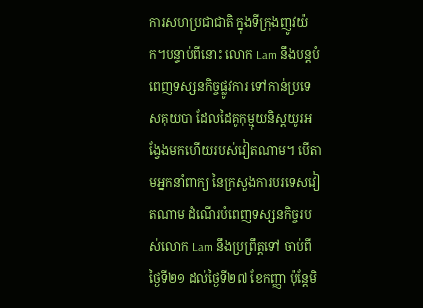ការសហប្រជាជាតិ ក្នុងទីក្រុងញូវយ៉ក។បន្ទាប់ពីនោះ លោក Lam នឹងបន្តបំពេញទស្សនកិច្ចផ្លូវការ ទៅកាន់ប្រទេសគុយបា ដែលដៃគូកុម្មុយនិស្តយូរអង្វែងមកហើយរបស់វៀតណាម។ បើតាមអ្នកនាំពាក្យ នៃក្រសួងការបរទេសវៀតណាម ដំណើរបំពេញទស្សនកិច្ចរបស់លោក Lam នឹងប្រព្រឹត្តទៅ ចាប់ពីថ្ងៃទី២១ ដល់ថ្ងៃទី២៧ ខែកញ្ញា ប៉ុន្តែមិ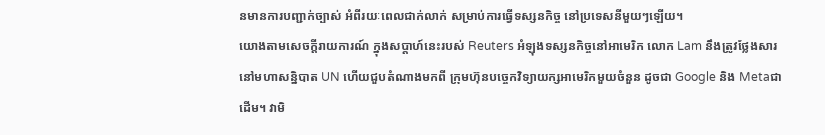នមានការបញ្ជាក់ច្បាស់ អំពីរយៈពេលជាក់លាក់ សម្រាប់ការធ្វើទស្សនកិច្ច នៅប្រទេសនីមួយៗឡើយ។
យោងតាមសេចក្តីរាយការណ៍ ក្នុងសប្តាហ៍នេះរបស់ Reuters អំឡុងទស្សនកិច្ចនៅអាមេរិក លោក Lam នឹងត្រូវថ្លែងសារនៅមហាសន្និបាត UN ហើយជួបតំណាងមកពី ក្រុមហ៊ុនបច្ចេកវិទ្យាយក្សអាមេរិកមួយចំនួន ដូចជា Google និង Metaជាដើម។ វាមិ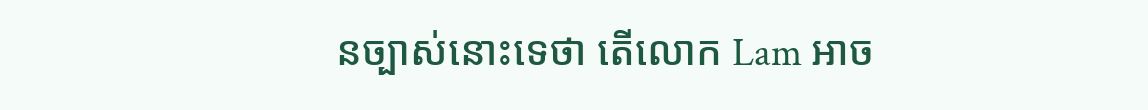នច្បាស់នោះទេថា តើលោក Lam អាច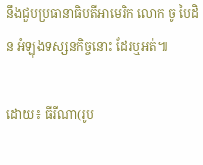នឹងជួបប្រធានាធិបតីអាមេរិក លោក ចូ បៃដិន អំឡុងទស្សនកិច្ចនោះ ដែរឬអត់៕

ដោយ៖ ធីរីណា(រូប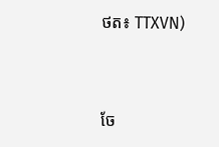ថត៖ TTXVN)


ចែ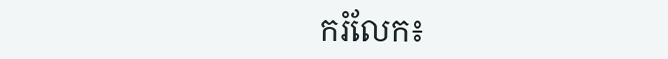ករំលែក៖